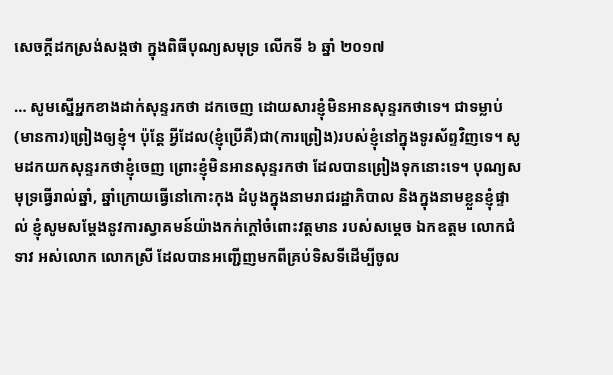សេចក្តីដកស្រង់សង្កថា ក្នុងពិធីបុណ្យសមុទ្រ លើកទី ៦ ឆ្នាំ ២០១៧

… សូមស្នើអ្នកខាងដាក់សុន្ទរកថា ដកចេញ ដោយសារខ្ញុំមិនអានសុន្ទរកថាទេ។ ជាទម្លាប់(មានការ)ព្រៀងឲ្យខ្ញុំ។ ប៉ុន្តែ អ្វីដែល(ខ្ញុំប្រើគឺ)ជា(ការព្រៀង)របស់ខ្ញុំនៅក្នុងទូរស័ព្ទវិញទេ។ សូមដកយកសុន្ទរកថាខ្ញុំចេញ ព្រោះខ្ញុំមិនអានសុន្ទរកថា ដែលបានព្រៀងទុកនោះទេ។ បុណ្យសមុទ្រធ្វើរាល់ឆ្នាំ, ឆ្នាំក្រោយធ្វើនៅកោះកុង ដំបូងក្នុងនាមរាជរដ្ឋាភិបាល និងក្នុងនាមខ្លួនខ្ញុំផ្ទាល់ ខ្ញុំសូមសម្តែងនូវការស្វាគមន៍យ៉ាងកក់ក្តៅចំពោះវត្តមាន របស់សម្តេច ឯកឧត្តម លោកជំទាវ អស់លោក លោកស្រី ដែលបានអញ្ជើញមកពីគ្រប់ទិសទីដើម្បីចូល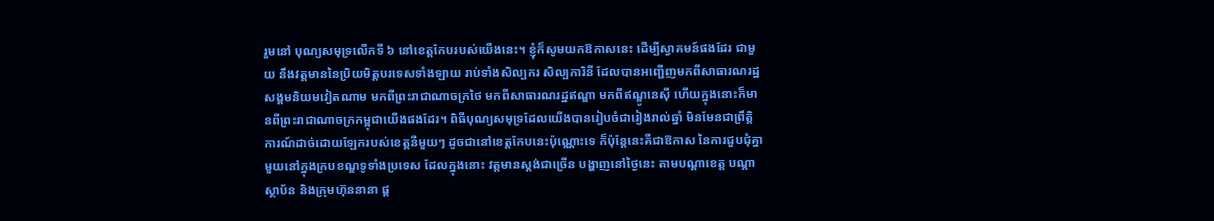រួមនៅ បុណ្យសមុទ្រលើកទី ៦ នៅខេត្តកែបរបស់យើងនេះ។ ខ្ញុំក៏សូមយកឱកាសនេះ ដើម្បីស្វាគមន៍ផងដែរ ជាមួយ នឹងវត្តមាននៃប្រិយមិត្តបរទេសទាំងឡាយ រាប់ទាំងសិល្បករ សិល្បការិនី ដែលបានអញ្ជើញមកពីសាធារណរដ្ឋសង្គមនិយមវៀតណាម មកពីព្រះរាជាណាចក្រថៃ មកពីសាធារណរដ្ឋឥណ្ឌា មកពីឥណ្ឌូនេស៊ី ហើយក្នុងនោះក៏មានពីព្រះរាជាណាចក្រកម្ពុជាយើងផងដែរ។ ពិធីបុណ្យសមុទ្រដែលយើងបានរៀបចំជារៀងរាល់ឆ្នាំ មិនមែនជាព្រឹត្តិការណ៍ដាច់ដោយឡែករបស់ខេត្តនីមួយៗ ដូចជានៅខេត្តកែបនេះប៉ុណ្ណោះទេ ក៏ប៉ុន្តែនេះគឺជាឱកាស នៃការជួបជុំគ្នាមួយនៅក្នុងក្របខណ្ឌទូទាំងប្រទេស ដែលក្នុងនោះ វត្តមានស្តង់ជាច្រើន បង្ហាញនៅថ្ងៃនេះ តាមបណ្តាខេត្ត បណ្តាស្ថាប័ន និងក្រុមហ៊ុននានា ផ្ត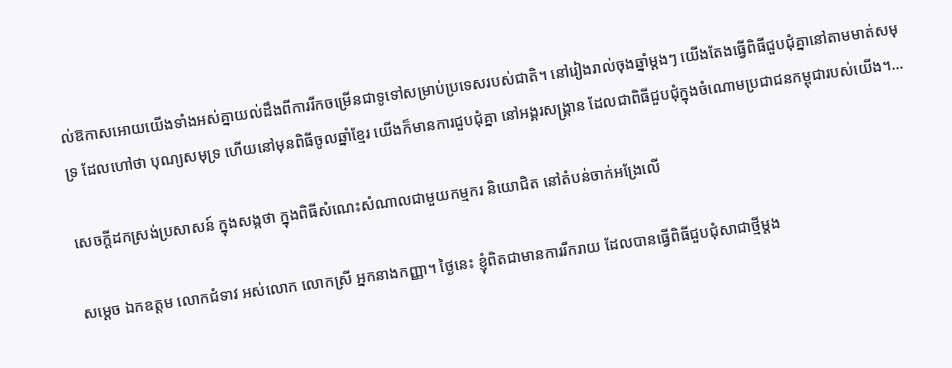ល់ឱកាសអោយយើងទាំងអស់គ្នាយល់ដឹងពីការរីកចម្រើនជាទូទៅសម្រាប់ប្រទេសរបស់ជាតិ។ នៅរៀងរាល់ចុងឆ្នាំម្តងៗ យើងតែងធ្វើពិធីជួបជុំគ្នានៅតាមមាត់សមុទ្រ ដែលហៅថា បុណ្យសមុទ្រ ហើយនៅមុនពិធីចូលឆ្នាំខ្មែរ យើងក៏មានការជួបជុំគ្នា នៅអង្គរសង្គ្រាន ដែលជាពិធីជួបជុំក្នុងចំណោមប្រជាជនកម្ពុជារបស់យើង។…

សេចក្តីដកស្រង់ប្រសាសន៍ ក្នុងសង្កថា ក្នុងពិធីសំណេះសំណាលជាមួយកម្មករ និយោជិត នៅតំបន់ចាក់អង្រែលើ

សម្ដេច ឯកឧត្តម លោកជំទាវ អស់លោក លោកស្រី អ្នកនាងកញ្ញា។ ថ្ងៃនេះ ខ្ញុំពិតជាមានការរីករាយ ដែលបានធ្វើពិធីជួបជុំសាជាថ្មីម្ដង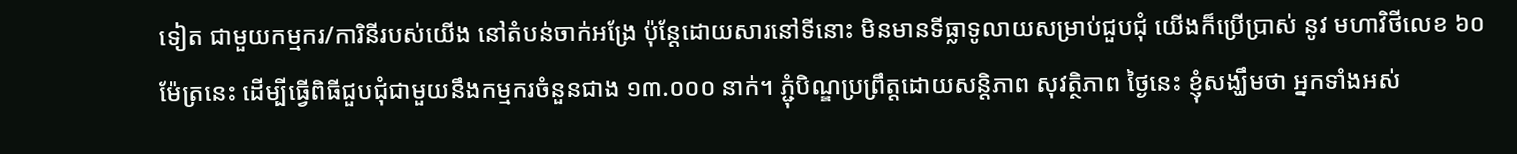ទៀត ជាមួយកម្មករ/ការិនីរបស់យើង នៅតំបន់ចាក់អង្រែ ប៉ុន្តែដោយសារនៅទីនោះ មិនមានទីធ្លាទូលាយសម្រាប់ជួបជុំ យើងក៏ប្រើប្រាស់ នូវ មហាវិថីលេខ ៦០ ម៉ែត្រនេះ ដើម្បីធ្វើពិធីជួបជុំជាមួយនឹងកម្មករចំនួនជាង ១៣.០០០ នាក់។ ភ្ជុំបិណ្ឌប្រព្រឹត្តដោយសន្តិភាព សុវត្ថិភាព ថ្ងៃនេះ ខ្ញុំសង្ឃឹមថា អ្នកទាំងអស់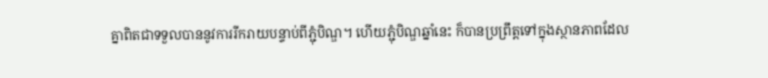គ្នាពិតជាទទួលបាននូវការរីករាយបន្ទាប់ពីភ្ជុំបិណ្ឌ។ ហើយភ្ជុំបិណ្ឌឆ្នាំនេះ ក៏បានប្រព្រឹត្តទៅក្នុងស្ថានភាពដែល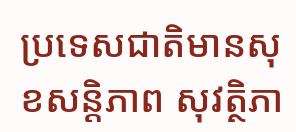ប្រទេសជាតិមានសុខសន្ដិភាព សុវត្ថិភា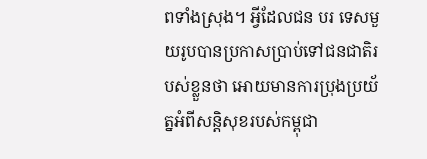ពទាំងស្រុង។ អ្វីដែលជន បរ ទេសមួយរូបបានប្រកាសប្រាប់ទៅជនជាតិរបស់ខ្លួនថា អោយមានការប្រុងប្រយ័ត្នអំពីសន្ដិសុខរបស់កម្ពុជា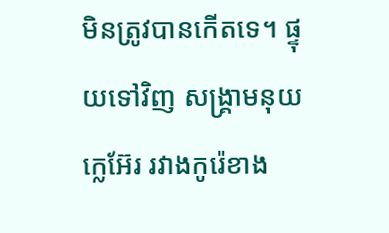មិនត្រូវបានកើតទេ។ ផ្ទុយទៅវិញ សង្រ្គាមនុយក្លេអ៊ែរ រវាងកូរ៉េខាង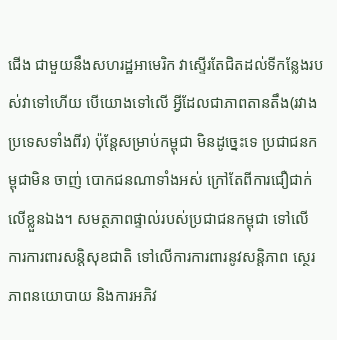ជើង ជាមួយនឹងសហរដ្ឋអាមេរិក វាស្ទើរតែជិតដល់ទីកន្លែងរបស់វាទៅហើយ បើយោងទៅលើ អ្វីដែលជាភាពតានតឹង(រវាងប្រទេសទាំងពីរ) ប៉ុន្តែសម្រាប់កម្ពុជា មិនដូច្នេះទេ ប្រជាជនកម្ពុជាមិន ចាញ់ បោកជនណាទាំងអស់ ក្រៅតែពីការជឿជាក់លើខ្លួនឯង។ សមត្ថភាពផ្ទាល់របស់ប្រជាជនកម្ពុជា ទៅលើ ការការពារសន្ដិសុខជាតិ ទៅលើការការពារនូវសន្ដិភាព ស្ថេរភាពនយោបាយ និងការអភិវ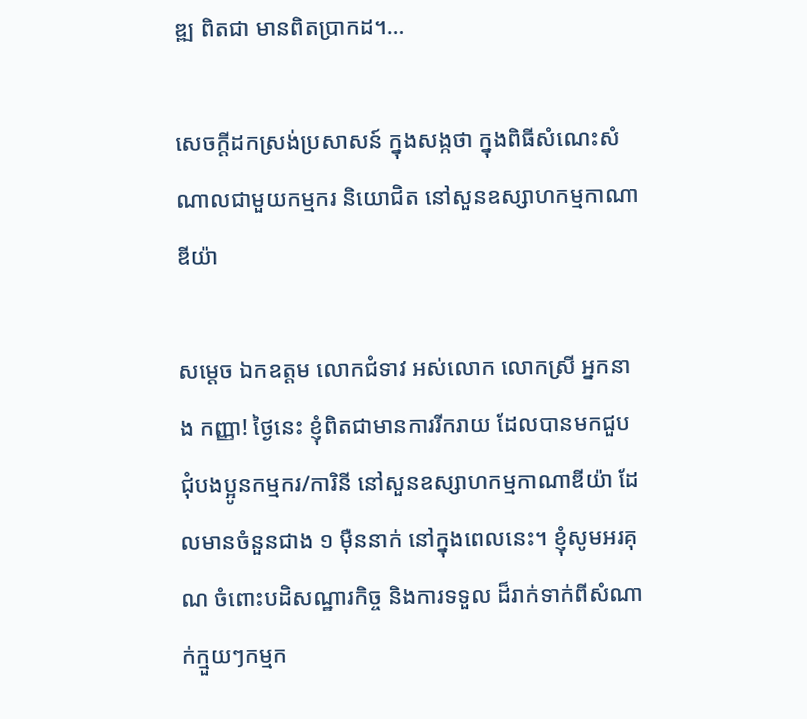ឌ្ឍ ពិតជា មានពិតប្រាកដ។…

សេចក្តីដកស្រង់ប្រសាសន៍ ក្នុងសង្កថា ក្នុងពិធីសំណេះសំណាលជាមួយកម្មករ និយោជិត នៅសួនឧស្សាហកម្មកាណាឌីយ៉ា

សម្តេច ឯកឧត្តម លោកជំទាវ អស់លោក លោកស្រី អ្នកនាង កញ្ញា! ថ្ងៃនេះ ខ្ញុំពិតជាមានការរីករាយ ដែលបានមកជួបជុំបងប្អូនកម្មករ/ការិនី នៅសួនឧស្សាហកម្មកាណាឌីយ៉ា ដែលមានចំនួនជាង ១ ម៉ឺននាក់ នៅក្នុងពេលនេះ។ ខ្ញុំសូមអរគុណ ចំពោះបដិសណ្ឋារកិច្ច និងការទទួល ដ៏រាក់ទាក់ពីសំណាក់ក្មួយៗកម្មក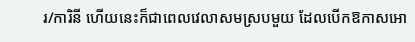រ/ការិនី ហើយនេះក៏ជាពេលវេលាសមស្របមួយ ដែលបើកឱកាសអោ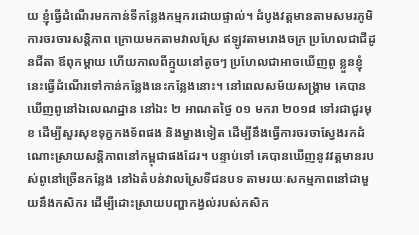យ ខ្ញុំធ្វើដំណើរមកកាន់ទីកន្លែងកម្មករដោយផ្ទាល់។ ដំបូងវត្តមានតាមសមរភូមិ ការចរចារសន្តិភាព ក្រោយមកតាមវាលស្រែ ឥឡូវតាមរោងចក្រ ប្រហែលជាជីដូនជីតា ឪពុកម្តាយ ហើយកាលពីក្មួយនៅតូចៗ ប្រហែលជាអាចឃើញពូ ខ្លួនខ្ញុំនេះធ្វើដំណើរទៅកាន់កន្លែងនេះកន្លែងនោះ។ នៅពេលសម័យសង្គ្រាម គេបានឃើញពូនៅឯលេណដ្ឋាន នៅឯះ ២ អាណតថ្ងៃ ០១ មករា ២០១៨ ទៅរជាជួរមុខ ដើម្បីសួរសុខទុក្ខកងទ័ពផង និងម្ខាងទៀត ដើម្បីនឹងធ្វើការចរចាស្វែងរកដំណោះស្រាយសន្តិភាពនៅកម្ពុជាផងដែរ។ បន្ទាប់ទៅ គេបានឃើញនូវវត្តមានរបស់ពូនៅច្រើនកន្លែង នៅឯតំបន់វាលស្រែទីជនបទ តាមរយៈសកម្មភាពនៅជាមួយនឹងកសិករ ដើម្បីដោះស្រាយបញ្ហាកង្វល់របស់កសិក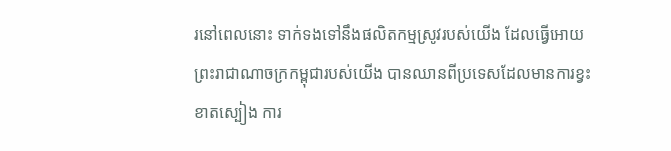រនៅពេលនោះ ទាក់ទងទៅនឹងផលិតកម្មស្រូវរបស់យើង ដែលធ្វើអោយព្រះរាជាណាចក្រកម្ពុជារបស់យើង បានឈានពីប្រទេសដែលមានការខ្វះខាតស្បៀង ការ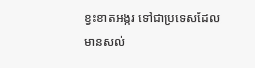ខ្វះខាតអង្ករ ទៅជាប្រទេសដែលមានសល់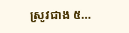ស្រូវជាង ៥…